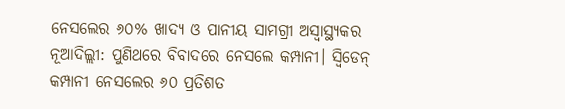ନେସଲେର ୬୦% ଖାଦ୍ୟ ଓ ପାନୀୟ ସାମଗ୍ରୀ ଅସ୍ୱାସ୍ଥ୍ୟକର
ନୂଆଦିଲ୍ଲୀ: ପୁଣିଥରେ ବିବାଦରେ ନେସଲେ କମ୍ପାନୀ। ସ୍ୱିଡେନ୍ କମ୍ପାନୀ ନେସଲେର ୬୦ ପ୍ରତିଶତ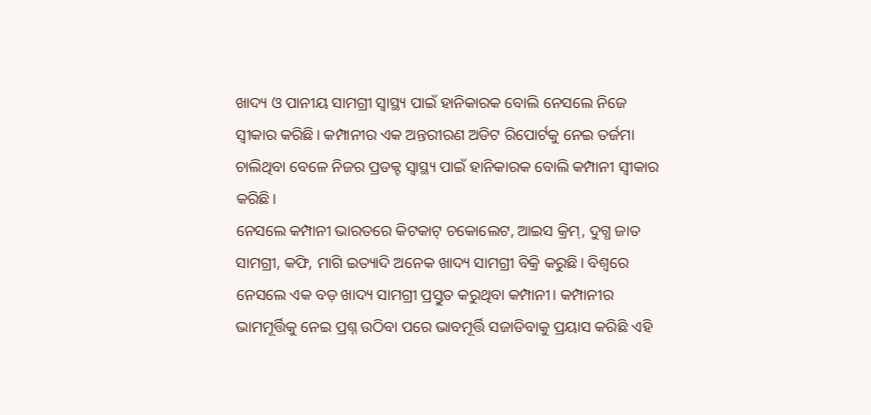ଖାଦ୍ୟ ଓ ପାନୀୟ ସାମଗ୍ରୀ ସ୍ୱାସ୍ଥ୍ୟ ପାଇଁ ହାନିକାରକ ବୋଲି ନେସଲେ ନିଜେ ସ୍ୱୀକାର କରିଛି। କମ୍ପାନୀର ଏକ ଅନ୍ତରୀରଣ ଅଡିଟ ରିପୋର୍ଟକୁ ନେଇ ତର୍ଜମା ଚାଲିଥିବା ବେଳେ ନିଜର ପ୍ରଡକ୍ଟ ସ୍ୱାସ୍ଥ୍ୟ ପାଇଁ ହାନିକାରକ ବୋଲି କମ୍ପାନୀ ସ୍ୱୀକାର କରିଛି।
ନେସଲେ କମ୍ପାନୀ ଭାରତରେ କିଟକାଟ୍ ଚକୋଲେଟ, ଆଇସ କ୍ରିମ୍, ଦୁଗ୍ଧ ଜାତ ସାମଗ୍ରୀ, କଫି, ମାଗି ଇତ୍ୟାଦି ଅନେକ ଖାଦ୍ୟ ସାମଗ୍ରୀ ବିକ୍ରି କରୁଛି। ବିଶ୍ୱରେ ନେସଲେ ଏକ ବଡ଼ ଖାଦ୍ୟ ସାମଗ୍ରୀ ପ୍ରସ୍ତୁତ କରୁଥିବା କମ୍ପାନୀ। କମ୍ପାନୀର ଭାମମୂର୍ତ୍ତିକୁ ନେଇ ପ୍ରଶ୍ନ ଉଠିବା ପରେ ଭାବମୂର୍ତ୍ତି ସଜାଡିବାକୁ ପ୍ରୟାସ କରିଛି ଏହି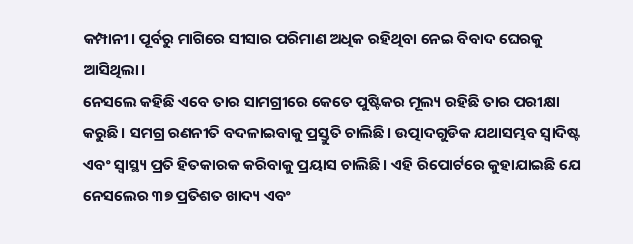କମ୍ପାନୀ। ପୂର୍ବରୁ ମାଗିରେ ସୀସାର ପରିମାଣ ଅଧିକ ରହିଥିବା ନେଇ ବିବାଦ ଘେରକୁ ଆସିଥିଲା।
ନେସଲେ କହିଛି ଏବେ ତାର ସାମଗ୍ରୀରେ କେତେ ପୁଷ୍ଟିକର ମୂଲ୍ୟ ରହିଛି ତାର ପରୀକ୍ଷା କରୁଛି। ସମଗ୍ର ରଣନୀତି ବଦଳାଇବାକୁ ପ୍ରସ୍ତୁତି ଚାଲିଛି। ଉତ୍ପାଦଗୁଡିକ ଯଥାସମ୍ଭବ ସ୍ୱାଦିଷ୍ଟ ଏବଂ ସ୍ୱାସ୍ଥ୍ୟ ପ୍ରତି ହିତକାରକ କରିବାକୁ ପ୍ରୟାସ ଚାଲିଛି। ଏହି ରିପୋର୍ଟରେ କୁହାଯାଇଛି ଯେ ନେସଲେର ୩୭ ପ୍ରତିଶତ ଖାଦ୍ୟ ଏବଂ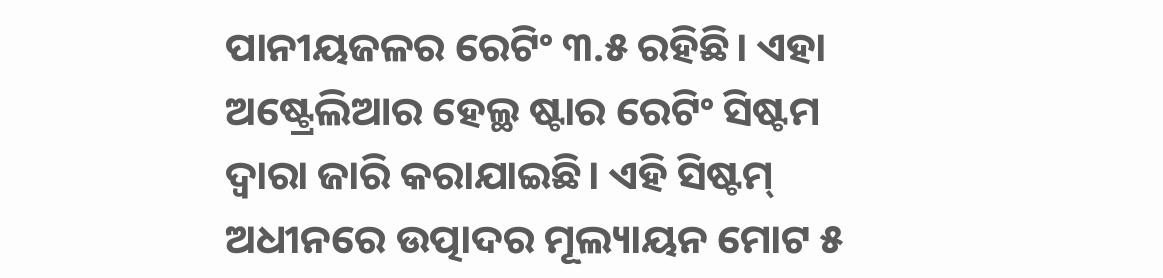ପାନୀୟଜଳର ରେଟିଂ ୩.୫ ରହିଛି। ଏହା ଅଷ୍ଟ୍ରେଲିଆର ହେଲ୍ଥ ଷ୍ଟାର ରେଟିଂ ସିଷ୍ଟମ ଦ୍ୱାରା ଜାରି କରାଯାଇଛି। ଏହି ସିଷ୍ଟମ୍ ଅଧୀନରେ ଉତ୍ପାଦର ମୂଲ୍ୟାୟନ ମୋଟ ୫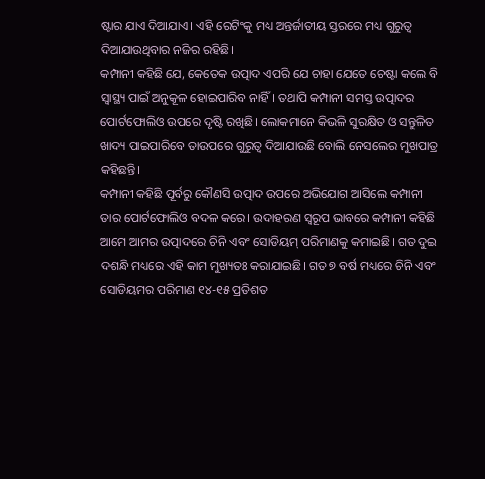ଷ୍ଟାର ଯାଏ ଦିଆଯାଏ। ଏହି ରେଟିଂକୁ ମଧ୍ୟ ଅନ୍ତର୍ଜାତୀୟ ସ୍ତରରେ ମଧ୍ୟ ଗୁରୁତ୍ୱ ଦିଆଯାଉଥିବାର ନଜିର ରହିଛି।
କମ୍ପାନୀ କହିଛି ଯେ, କେତେକ ଉତ୍ପାଦ ଏପରି ଯେ ଚାହା ଯେତେ ଚେଷ୍ଟା କଲେ ବି ସ୍ୱାସ୍ଥ୍ୟ ପାଇଁ ଅନୁକୂଳ ହୋଇପାରିବ ନାହିଁ। ତଥାପି କମ୍ପାନୀ ସମସ୍ତ ଉତ୍ପାଦର ପୋର୍ଟଫୋଲିଓ ଉପରେ ଦୃଷ୍ଟି ରଖିଛି। ଲୋକମାନେ କିଭଳି ସୁରକ୍ଷିତ ଓ ସନ୍ତୁଳିତ ଖାଦ୍ୟ ପାଇପାରିବେ ତାଉପରେ ଗୁରୁତ୍ୱ ଦିଆଯାଉଛି ବୋଲି ନେସଲେର ମୁଖପାତ୍ର କହିଛନ୍ତି।
କମ୍ପାନୀ କହିଛି ପୂର୍ବରୁ କୌଣସି ଉତ୍ପାଦ ଉପରେ ଅଭିଯୋଗ ଆସିଲେ କମ୍ପାନୀ ତାର ପୋର୍ଟଫୋଲିଓ ବଦଳ କରେ। ଉଦାହରଣ ସ୍ୱରୂପ ଭାବରେ କମ୍ପାନୀ କହିଛି ଆମେ ଆମର ଉତ୍ପାଦରେ ଚିନି ଏବଂ ସୋଡିୟମ୍ ପରିମାଣକୁ କମାଇଛି। ଗତ ଦୁଇ ଦଶନ୍ଧି ମଧ୍ୟରେ ଏହି କାମ ମୁଖ୍ୟତଃ କରାଯାଇଛି। ଗତ ୭ ବର୍ଷ ମଧ୍ୟରେ ଚିନି ଏବଂ ସୋଡିୟମର ପରିମାଣ ୧୪-୧୫ ପ୍ରତିଶତ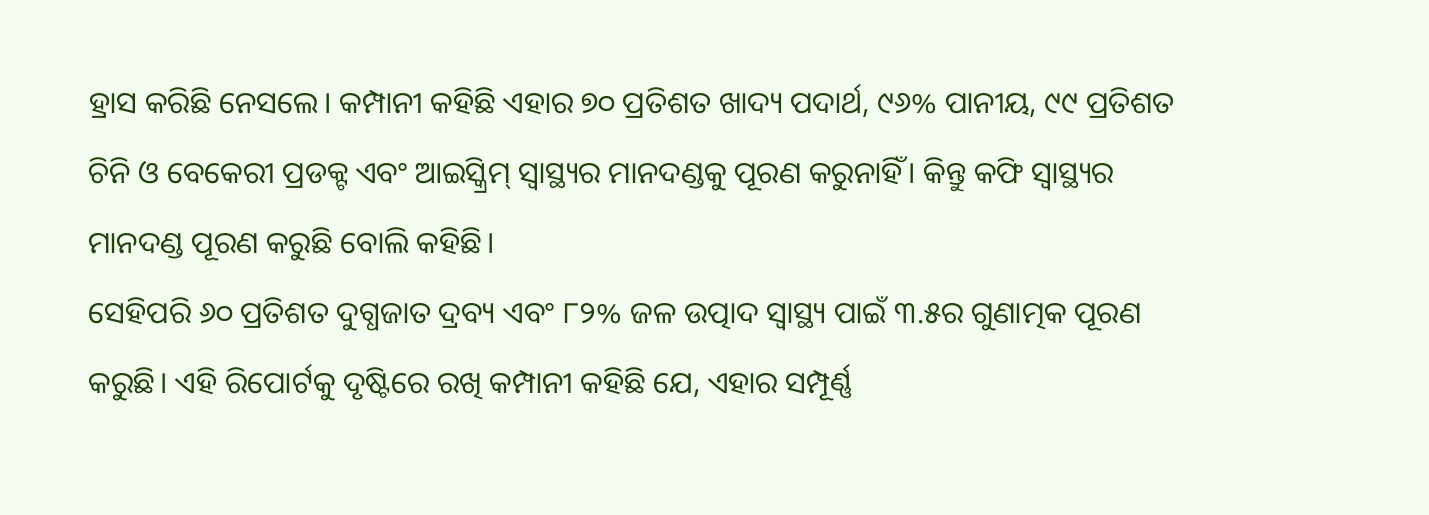ହ୍ରାସ କରିଛି ନେସଲେ। କମ୍ପାନୀ କହିଛି ଏହାର ୭୦ ପ୍ରତିଶତ ଖାଦ୍ୟ ପଦାର୍ଥ, ୯୬% ପାନୀୟ, ୯୯ ପ୍ରତିଶତ ଚିନି ଓ ବେକେରୀ ପ୍ରଡକ୍ଟ ଏବଂ ଆଇସ୍କ୍ରିମ୍ ସ୍ୱାସ୍ଥ୍ୟର ମାନଦଣ୍ଡକୁ ପୂରଣ କରୁନାହିଁ। କିନ୍ତୁ କଫି ସ୍ୱାସ୍ଥ୍ୟର ମାନଦଣ୍ଡ ପୂରଣ କରୁଛି ବୋଲି କହିଛି।
ସେହିପରି ୬୦ ପ୍ରତିଶତ ଦୁଗ୍ଧଜାତ ଦ୍ରବ୍ୟ ଏବଂ ୮୨% ଜଳ ଉତ୍ପାଦ ସ୍ୱାସ୍ଥ୍ୟ ପାଇଁ ୩.୫ର ଗୁଣାତ୍ମକ ପୂରଣ କରୁଛି। ଏହି ରିପୋର୍ଟକୁ ଦୃଷ୍ଟିରେ ରଖି କମ୍ପାନୀ କହିଛି ଯେ, ଏହାର ସମ୍ପୂର୍ଣ୍ଣ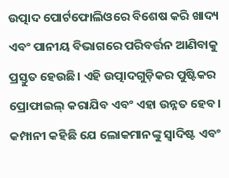ଉତ୍ପାଦ ପୋର୍ଟଫୋଲିଓରେ ବିଶେଷ କରି ଖାଦ୍ୟ ଏବଂ ପାନୀୟ ବିଭାଗରେ ପରିବର୍ତ୍ତନ ଆଣିବାକୁ ପ୍ରସ୍ତୁତ ହେଉଛି। ଏହି ଉତ୍ପାଦଗୁଡ଼ିକର ପୁଷ୍ଟିକର ପ୍ରୋଫାଇଲ୍ କରାଯିବ ଏବଂ ଏହା ଉନ୍ନତ ହେବ। କମ୍ପାନୀ କହିଛି ଯେ ଲୋକମାନଙ୍କୁ ସ୍ୱାଦିଷ୍ଟ ଏବଂ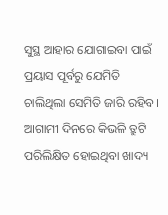ସୁସ୍ଥ ଆହାର ଯୋଗାଇବା ପାଇଁ ପ୍ରୟାସ ପୂର୍ବରୁ ଯେମିତି ଚାଲିଥିଲା ସେମିତି ଜାରି ରହିବ। ଆଗାମୀ ଦିନରେ କିଭଳି ତ୍ରୁଟି ପରିଲିକ୍ଷିତ ହୋଇଥିବା ଖାଦ୍ୟ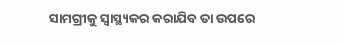ସାମଗ୍ରୀକୁ ସ୍ୱାସ୍ଥ୍ୟକର କରାଯିବ ତା ଉପରେ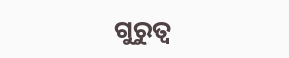ଗୁରୁତ୍ୱ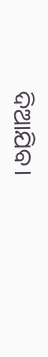ଦିଆଯିବ।